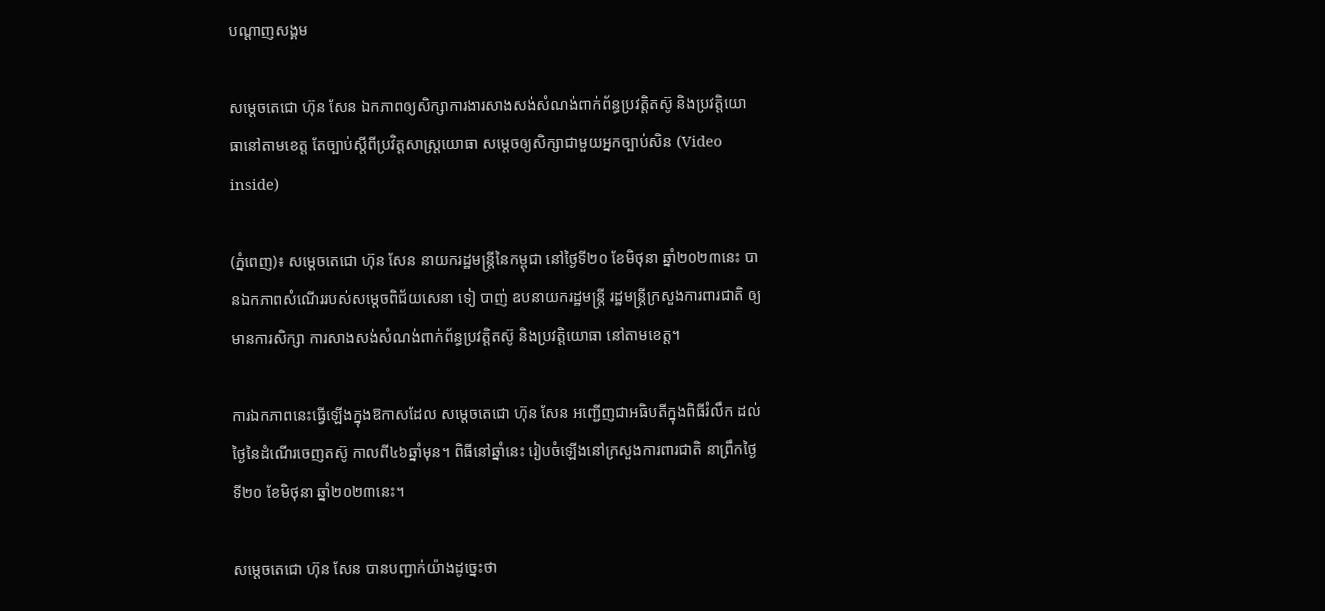បណ្តាញសង្គម

សម្តេចតេជោ ហ៊ុន សែន ឯកភាពឲ្យសិក្សាការងារសាងសង់សំណង់ពាក់ព័ន្ធប្រវត្តិតស៊ូ និងប្រវត្តិយោធានៅតាមខេត្ត តែច្បាប់ស្ដីពីប្រវិត្ដសាស្ដ្រយោធា សម្តេចឲ្យសិក្សាជាមួយអ្នកច្បាប់សិន (Video inside)

(ភ្នំពេញ)៖ សម្ដេចតេជោ ហ៊ុន សែន នាយករដ្ឋមន្ដ្រីនៃកម្ពុជា នៅថ្ងៃទី២០ ខែមិថុនា ឆ្នាំ២០២៣នេះ បានឯកភាពសំណើររបស់សម្ដេចពិជ័យសេនា ទៀ បាញ់ ឧបនាយករដ្ឋមន្ដ្រី រដ្ឋមន្ត្រីក្រសួងការពារជាតិ ឲ្យមានការសិក្សា ការសាងសង់សំណង់ពាក់ព័ន្ធប្រវត្តិតស៊ូ និងប្រវត្តិយោធា នៅតាមខេត្ត។

ការឯកភាពនេះធ្វើឡើងក្នុងឱកាសដែល សម្ដេចតេជោ ហ៊ុន សែន អញ្ជើញជាអធិបតីក្នុងពិធីរំលឹក ដល់ថ្ងៃនៃដំណើរចេញតស៊ូ កាលពី៤៦ឆ្នាំមុន។ ពិធីនៅឆ្នាំនេះ រៀបចំឡើងនៅក្រសួងការពារជាតិ នាព្រឹកថ្ងៃទី២០ ខែមិថុនា ឆ្នាំ២០២៣នេះ។

សម្ដេចតេជោ ហ៊ុន សែន បានបញ្ជាក់យ៉ាងដូច្នេះថា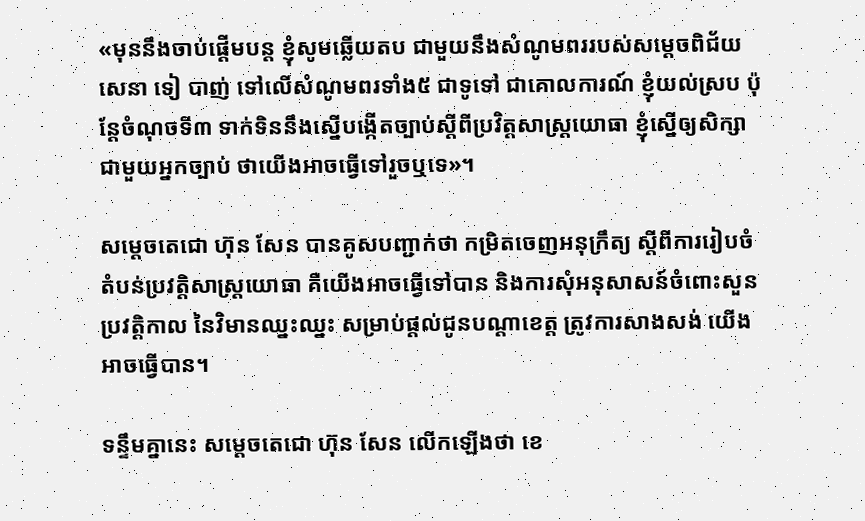«មុននឹងចាប់ផ្ដើមបន្ដ ខ្ញុំសូមឆ្លើយតប ជាមួយនឹងសំណូមពររបស់សម្ដេចពិជ័យសេនា ទៀ បាញ់ ទៅលើសំណូមពរទាំង៥ ជាទូទៅ ជាគោលការណ៍ ខ្ញុំយល់ស្រប ប៉ុន្ដែចំណុចទី៣ ទាក់ទិននឹងស្នើបង្កើតច្បាប់ស្ដីពីប្រវិត្ដសាស្ដ្រយោធា ខ្ញុំស្នើឲ្យសិក្សាជាមួយអ្នកច្បាប់ ថាយើងអាចធ្វើទៅរួចឬទេ»។

សម្ដេចតេជោ ហ៊ុន សែន បានគូសបញ្ជាក់ថា កម្រិតចេញអនុក្រឹត្យ ស្ដីពីការរៀបចំ តំបន់ប្រវត្ដិសាស្ដ្រយោធា គឺយើងអាចធ្វើទៅបាន និងការសុំអនុសាសន៍ចំពោះសួនប្រវត្ដិកាល នៃវិមានឈ្នះឈ្នះ សម្រាប់ផ្ដល់ជូនបណ្ដាខេត្ដ ត្រូវការសាងសង់ យើងអាចធ្វើបាន។

ទន្ទឹមគ្នានេះ សម្ដេចតេជោ ហ៊ុន សែន លើកឡើងថា ខេ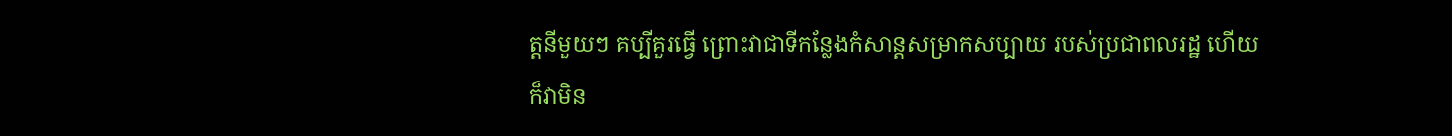ត្ដនីមួយៗ គប្បីគួរធ្វើ ព្រោះវាជាទីកន្លែងកំសាន្ដសម្រាកសប្បាយ របស់ប្រជាពលរដ្ឋ ហើយក៏វាមិន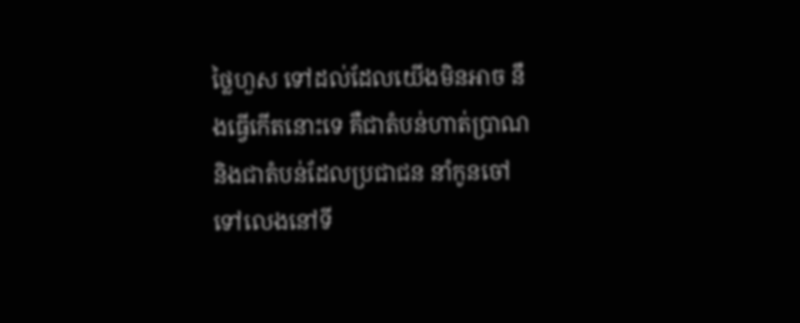ថ្លៃហួស ទៅដល់ដែលយើងមិនអាច នឹងធ្វើកើតនោះទេ គឺជាតំបន់ហាត់ប្រាណ និងជាតំបន់ដែលប្រជាជន នាំកូនចៅទៅលេងនៅទី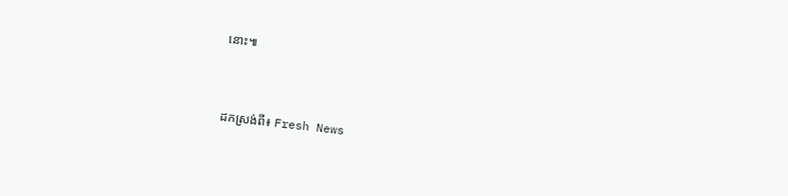នោះ៕



ដកស្រង់ពី៖ Fresh News